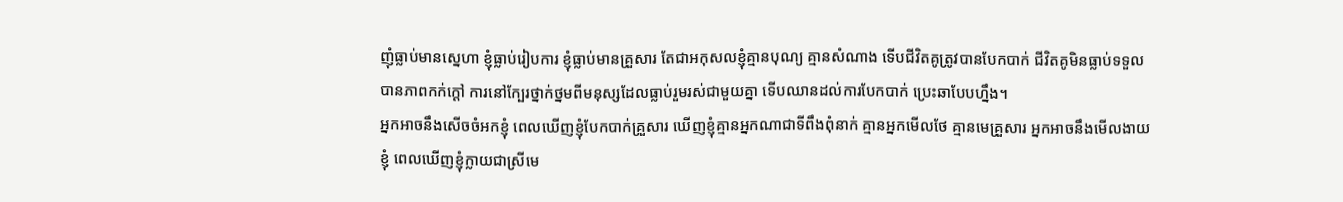ញុំធ្លាប់មានស្នេហា ខ្ញុំធ្លាប់រៀបការ ខ្ញុំធ្លាប់មានគ្រួសារ តែជាអកុសលខ្ញុំគ្មានបុណ្យ គ្មានសំណាង ទើបជីវិតគូត្រូវបានបែកបាក់ ជីវិតគូមិនធ្លាប់ទទួលបានភាពកក់ក្ដៅ ការនៅក្បែរថ្នាក់ថ្នមពីមនុស្សដែលធ្លាប់រួមរស់ជាមួយគ្នា ទើបឈានដល់ការបែកបាក់ ប្រេះឆាបែបហ្នឹង។
អ្នកអាចនឹងសើចចំអកខ្ញុំ ពេលឃើញខ្ញុំបែកបាក់គ្រួសារ ឃើញខ្ញុំគ្មានអ្នកណាជាទីពឹងពុំនាក់ គ្មានអ្នកមើលថែ គ្មានមេគ្រួសារ អ្នកអាចនឹងមើលងាយខ្ញុំ ពេលឃើញខ្ញុំក្លាយជាស្រីមេ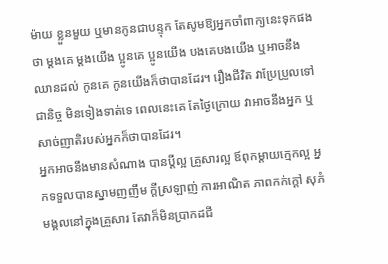ម៉ាយ ខ្លួនមួយ ឬមានកូនជាបន្ទុក តែសូមឱ្យអ្នកចាំពាក្យនេះទុកផងថា ម្ដងគេ ម្ដងយើង ប្អូនគេ ប្អូនយើង បងគេបងយើង ឬអាចនឹងឈានដល់ កូនគេ កូនយើងក៏ថាបានដែរ។ រឿងជីវិត វាប្រែប្រួលទៅជានិច្ច មិនទៀងទាត់ទេ ពេលនេះគេ តែថ្ងៃក្រោយ វាអាចនឹងអ្នក ឬសាច់ញាតិរបស់អ្នកក៏ថាបានដែរ។
អ្នកអាចនឹងមានសំណាង បានប្ដីល្អ គ្រួសារល្អ ឪពុកម្ដាយក្មេកល្អ អ្នកទទួលបានស្នាមញញឹម ក្ដីស្រឡាញ់ ការអាណិត ភាពកក់ក្ដៅ សុភំមង្គលនៅក្នុងគ្រួសារ តែវាក៏មិនប្រាកដជី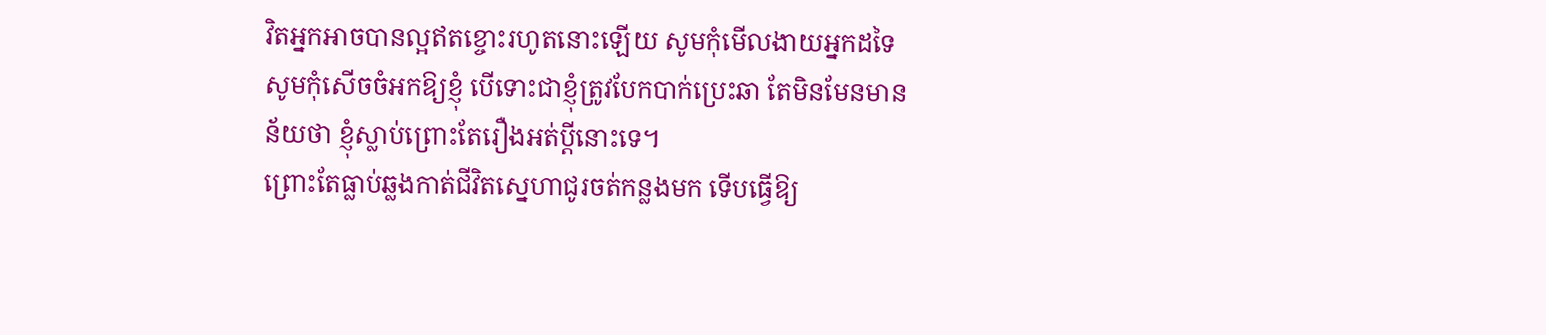វិតអ្នកអាចបានល្អឥតខ្ចោះរហូតនោះឡើយ សូមកុំមើលងាយអ្នកដទៃ សូមកុំសើចចំអកឱ្យខ្ញុំ បើទោះជាខ្ញុំត្រូវបែកបាក់ប្រេះឆា តែមិនមែនមានន័យថា ខ្ញុំស្លាប់ព្រោះតែរឿងអត់ប្ដីនោះទេ។
ព្រោះតែធ្លាប់ឆ្លងកាត់ជីវិតស្នេហាជូរចត់កន្លងមក ទើបធ្វើឱ្យ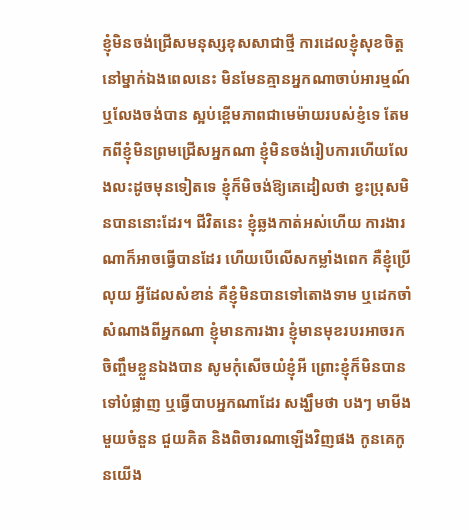ខ្ញុំមិនចង់ជ្រើសមនុស្សខុសសាជាថ្មី ការដេលខ្ញុំសុខចិត្តនៅម្នាក់ឯងពេលនេះ មិនមែនគ្មានអ្នកណាចាប់អារម្មណ៍ ឬលែងចង់បាន ស្អប់ខ្ពើមភាពជាមេម៉ាយរបស់ខ្ញំទេ តែមកពីខ្ញុំមិនព្រមជ្រើសអ្នកណា ខ្ញុំមិនចង់រៀបការហើយលែងលះដូចមុនទៀតទេ ខ្ញុំក៏មិចង់ឱ្យគេដៀលថា ខ្វះប្រុសមិនបាននោះដែរ។ ជីវិតនេះ ខ្ញុំឆ្លងកាត់អស់ហើយ ការងារណាក៏អាចធ្វើបានដែរ ហើយបើលើសកម្លាំងពេក គឺខ្ញុំប្រើលុយ អ្វីដែលសំខាន់ គឺខ្ញុំមិនបានទៅតោងទាម ឬដេកចាំសំណាងពីអ្នកណា ខ្ញុំមានការងារ ខ្ញុំមានមុខរបរអាចរកចិញ្ចឹមខ្លួនឯងបាន សូមកុំសើចយំខ្ញុំអី ព្រោះខ្ញុំក៏មិនបានទៅបំផ្លាញ ឬធ្វើបាបអ្នកណាដែរ សង្ឃឹមថា បងៗ មាមីងមួយចំនួន ជួយគិត និងពិចារណាឡើងវិញផង កូនគេកូនយើង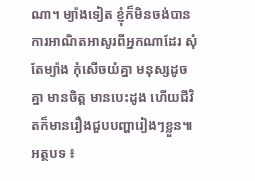ណា។ ម្យ៉ាងទៀត ខ្ញុំក៏មិនចង់បានការអាណិតអាសូរពីអ្នកណាដែរ សុំតែម្យ៉ាង កុំសើចយំគ្នា មនុស្សដូចគ្នា មានចិត្ត មានបេះដូង ហើយជីវិតក៏មានរឿងជួបបញ្ហារៀងៗខ្លួន៕
អត្ថបទ ៖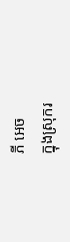ភី អេច
ក្នុងស្រុករ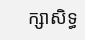ក្សាសិទ្ធ